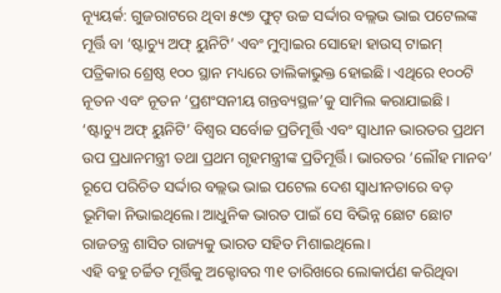ନ୍ୟୂୟର୍କ: ଗୁଜରାଟରେ ଥିବା ୫୯୭ ଫୁଟ୍ ଉଚ୍ଚ ସର୍ଦ୍ଦାର ବଲ୍ଲଭ ଭାଇ ପଟେଲଙ୍କ ମୂର୍ତ୍ତି ବା ‘ଷ୍ଟାଚ୍ୟୁ ଅଫ୍ ୟୁନିଟି’ ଏବଂ ମୁମ୍ବାଇର ସୋହୋ ହାଉସ୍ ଟାଇମ୍ ପତ୍ରିକାର ଶ୍ରେଷ୍ଠ ୧୦୦ ସ୍ଥାନ ମଧ୍ୟରେ ତାଲିକାଭୁକ୍ତ ହୋଇଛି। ଏଥିରେ ୧୦୦ଟି ନୂତନ ଏବଂ ନୂତନ ‘ପ୍ରଶଂସନୀୟ ଗନ୍ତବ୍ୟସ୍ଥଳ’କୁ ସାମିଲ କରାଯାଇଛି।
‘ଷ୍ଟାଚ୍ୟୁ ଅଫ୍ ୟୁନିଟି’ ବିଶ୍ୱର ସର୍ବୋଚ୍ଚ ପ୍ରତିମୂର୍ତ୍ତି ଏବଂ ସ୍ୱାଧୀନ ଭାରତର ପ୍ରଥମ ଉପ ପ୍ରଧାନମନ୍ତ୍ରୀ ତଥା ପ୍ରଥମ ଗୃହମନ୍ତ୍ରୀଙ୍କ ପ୍ରତିମୂର୍ତ୍ତି। ଭାରତର ‘ଲୌହ ମାନବ’ ରୂପେ ପରିଚିତ ସର୍ଦ୍ଦାର ବଲ୍ଲଭ ଭାଇ ପଟେଲ ଦେଶ ସ୍ୱାଧୀନତାରେ ବଡ଼ ଭୂମିକା ନିଭାଇଥିଲେ। ଆଧୁନିକ ଭାରତ ପାଇଁ ସେ ବିଭିନ୍ନ ଛୋଟ ଛୋଟ ରାଜତନ୍ତ୍ର ଶାସିତ ରାଜ୍ୟକୁ ଭାରତ ସହିତ ମିଶାଇଥିଲେ।
ଏହି ବହୁ ଚର୍ଚ୍ଚିତ ମୂର୍ତ୍ତିକୁ ଅକ୍ଟୋବର ୩୧ ତାରିଖରେ ଲୋକାର୍ପଣ କରିଥିବା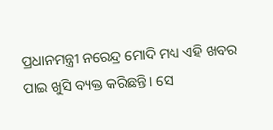ପ୍ରଧାନମନ୍ତ୍ରୀ ନରେନ୍ଦ୍ର ମୋଦି ମଧ୍ୟ ଏହି ଖବର ପାଇ ଖୁସି ବ୍ୟକ୍ତ କରିଛନ୍ତି। ସେ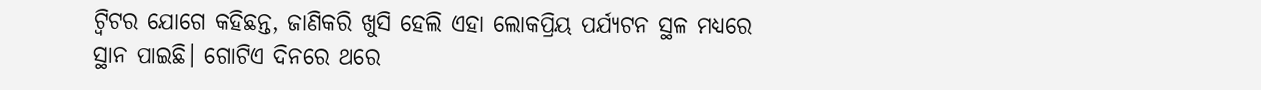ଟ୍ୱିଟର ଯୋଗେ କହିଛନ୍ତ, ଜାଣିକରି ଖୁସି ହେଲି ଏହା ଲୋକପ୍ରିୟ ପର୍ଯ୍ୟଟନ ସ୍ଥଳ ମଧ୍ୟରେ ସ୍ଥାନ ପାଇଛି। ଗୋଟିଏ ଦିନରେ ଥରେ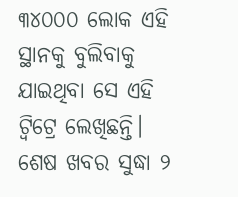୩୪୦୦୦ ଲୋକ ଏହି ସ୍ଥାନକୁ ବୁଲିବାକୁ ଯାଇଥିବା ସେ ଏହି ଟ୍ୱିଟ୍ରେ ଲେଖିଛନ୍ତି। ଶେଷ ଖବର ସୁଦ୍ଧା ୨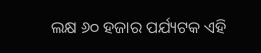ଲକ୍ଷ ୬୦ ହଜାର ପର୍ଯ୍ୟଟକ ଏହି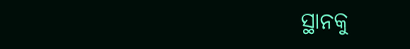ସ୍ଥାନକୁ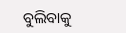ବୁଲିବାକୁ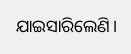ଯାଇସାରିଲେଣି।